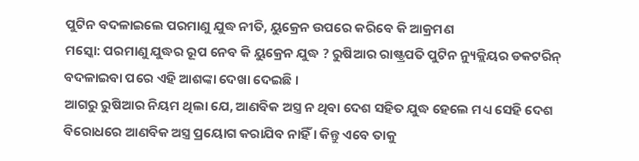ପୁଟିନ ବଦଳାଇଲେ ପରମାଣୁ ଯୁଦ୍ଧ ନୀତି, ୟୁକ୍ରେନ ଉପରେ କରିବେ କି ଆକ୍ରମଣ
ମସ୍କୋ: ପରମାଣୁ ଯୁଦ୍ଧର ରୂପ ନେବ କି ୟୁକ୍ରେନ ଯୁଦ୍ଧ ? ରୁଷିଆର ରାଷ୍ଟ୍ରପତି ପୁଟିନ ନ୍ୟୁକ୍ଲିୟର ଡକଟରିନ୍ ବଦଳାଇବା ପରେ ଏହି ଆଶଙ୍କା ଦେଖା ଦେଇଛି ।
ଆଗରୁ ରୁଷିଆର ନିୟମ ଥିଲା ଯେ, ଆଣବିକ ଅସ୍ତ୍ର ନ ଥିବା ଦେଶ ସହିତ ଯୁଦ୍ଧ ହେଲେ ମଧ୍ୟ ସେହି ଦେଶ ବିରୋଧରେ ଆଣବିକ ଅସ୍ତ୍ର ପ୍ରୟୋଗ କରାଯିବ ନାହିଁ । କିନ୍ତୁ ଏବେ ତାକୁ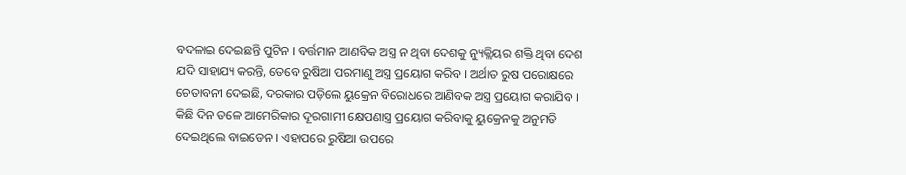ବଦଳାଇ ଦେଇଛନ୍ତି ପୁଟିନ । ବର୍ତ୍ତମାନ ଆଣବିକ ଅସ୍ତ୍ର ନ ଥିବା ଦେଶକୁ ନ୍ୟୁକ୍ଲିୟର ଶକ୍ତି ଥିବା ଦେଶ ଯଦି ସାହାଯ୍ୟ କରନ୍ତି, ତେବେ ରୁଷିଆ ପରମାଣୁ ଅସ୍ତ୍ର ପ୍ରୟୋଗ କରିବ । ଅର୍ଥାତ ରୁଷ ପରୋକ୍ଷରେ ଚେତାବନୀ ଦେଇଛି, ଦରକାର ପଡ଼ିଲେ ୟୁକ୍ରେନ ବିରୋଧରେ ଆଣିବକ ଅସ୍ତ୍ର ପ୍ରୟୋଗ କରାଯିବ ।
କିଛି ଦିନ ତଳେ ଆମେରିକାର ଦୂରଗାମୀ କ୍ଷେପଣାସ୍ତ୍ର ପ୍ରୟୋଗ କରିବାକୁ ୟୁକ୍ରେନକୁ ଅନୁମତି ଦେଇଥିଲେ ବାଇଡେନ । ଏହାପରେ ରୁଷିଆ ଉପରେ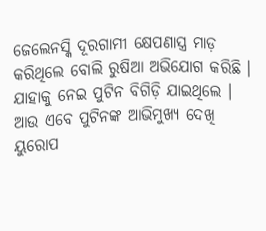ଜେଲେନସ୍କି ଦୂରଗାମୀ କ୍ଷେପଣାସ୍ତ୍ର ମାଡ଼ କରିଥିଲେ ବୋଲି ରୁଷିଆ ଅଭିଯୋଗ କରିଛି । ଯାହାକୁ ନେଇ ପୁଟିନ ବିଗିଡ଼ି ଯାଇଥିଲେ । ଆଉ ଏବେ ପୁଟିନଙ୍କ ଆଭିମୁଖ୍ୟ ଦେଖି ୟୁରୋପ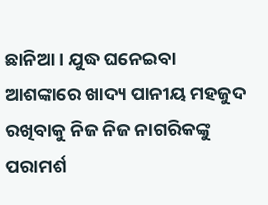ଛାନିଆ । ଯୁଦ୍ଧ ଘନେଇବା ଆଶଙ୍କାରେ ଖାଦ୍ୟ ପାନୀୟ ମହଜୁଦ ରଖିବାକୁ ନିଜ ନିଜ ନାଗରିକଙ୍କୁ ପରାମର୍ଶ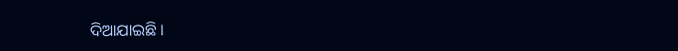ଦିଆଯାଇଛି ।